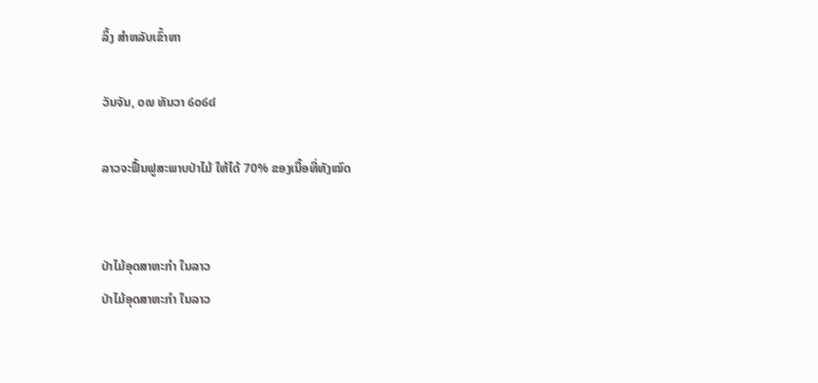ລິ້ງ ສຳຫລັບເຂົ້າຫາ

ວັນຈັນ, ໐໙ ທັນວາ ໒໐໒໔

ລາວຈະຟື້ນຟູສະພາບປ່າໄມ້ ໃຫ້ໄດ້ 70% ຂອງເນື້ອທີ່ທັງໝົດ


ປ່າໄມ້ອຸດສາຫະກຳ ໃນລາວ
ປ່າໄມ້ອຸດສາຫະກຳ ໃນລາວ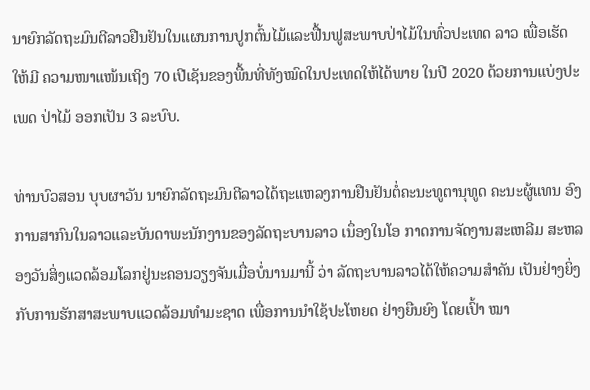ນາຍົກລັດຖະມົນຕີລາວຢືນຢັນໃນແຜນການປູກຕົ້ນໄມ້ແລະຟື້ນຟູສະພາບປ່າໄມ້ໃນທົ່ວປະເທດ ລາວ ເພື່ອເຮັດໃຫ້ມີ ຄວາມໜາແໜ້ນເຖິງ 70 ເປີເຊັນຂອງພື້ນທີ່ທັງໝົດໃນປະເທດໃຫ້ໄດ້ພາຍ ໃນປີ 2020 ດ້ວຍການແບ່ງປະເພດ ປ່າໄມ້ ອອກເປັນ 3 ລະບົບ.

ທ່ານບົວສອນ ບຸບຜາວັນ ນາຍົກລັດຖະມົນຕີລາວໄດ້ຖະແຫລງການຢືນຢັນຕໍ່ຄະນະທູຕານຸທູດ ຄະນະຜູ້ແທນ ອົງການສາກົນໃນລາວແລະບັນດາພະນັກງານຂອງລັດຖະບານລາວ ເນຶ່ອງໃນໂອ ກາດການຈັດງານສະເຫລີມ ສະຫລອງວັນສິ່ງແວດລ້ອມໂລກຢູ່ນະຄອນວຽງຈັນເມື່ອບໍ່ນານມານີ້ ວ່າ ລັດຖະບານລາວໄດ້ໃຫ້ຄວາມສຳຄັນ ເປັນຢ່າງຍິ່ງກັບການຮັກສາສະພາບແວດລ້ອມທຳມະຊາດ ເພື່ອການນຳໃຊ້ປະໂຫຍດ ຢ່າງຍືນຍົງ ໂດຍເປົ້າ ໝາ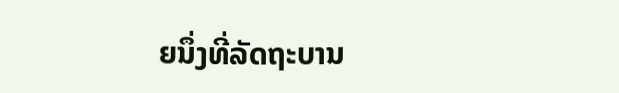ຍນຶ່ງທີ່ລັດຖະບານ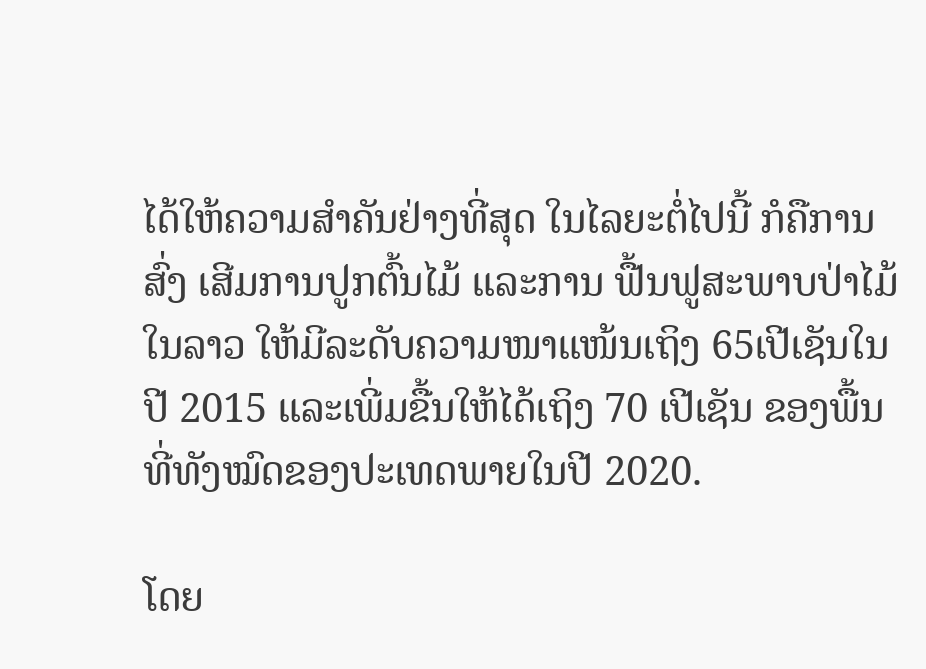ໄດ້ໃຫ້ຄວາມສຳຄັນຢ່າງທີ່ສຸດ ໃນໄລຍະຕໍ່ໄປນີ້ ກໍຄືການສົ່ງ ເສີມການປູກຕົ້ນໄມ້ ແລະການ ຟື້ນຟູສະພາບປ່າໄມ້ໃນລາວ ໃຫ້ມີລະດັບຄວາມໜາແໜ້ນເຖິງ 65ເປີເຊັນໃນປີ 2015 ແລະເພີ່ມຂື້ນໃຫ້ໄດ້ເຖິງ 70 ເປີເຊັນ ຂອງພື້ນທີ່ທັງໝົດຂອງປະເທດພາຍໃນປີ 2020.

ໂດຍ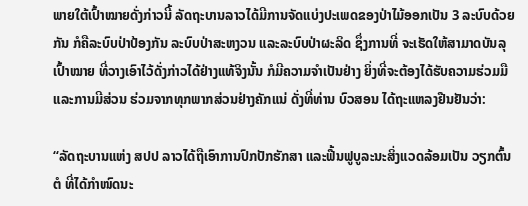ພາຍໃຕ້ເປົ້າໝາຍດັ່ງກ່າວນີ້ ລັດຖະບານລາວໄດ້ມີການຈັດແບ່ງປະເພດຂອງປ່າໄມ້ອອກເປັນ 3 ລະບົບດ້ວຍກັນ ກໍຄືລະບົບປ່າປ້ອງກັນ ລະບົບປ່າສະຫງວນ ແລະລະບົບປ່າຜະລິດ ຊຶ່ງການທີ່ ຈະເຮັດໃຫ້ສາມາດບັນລຸເປົ້າໝາຍ ທີ່ວາງເອົາໄວ້ດັ່ງກ່າວໄດ້ຢ່າງແທ້ຈິງນັ້ນ ກໍມີຄວາມຈຳເປັນຢ່າງ ຍິ່ງທີ່ຈະຕ້ອງໄດ້ຮັບຄວາມຮ່ວມມື ແລະການມີສ່ວນ ຮ່ວມຈາກທຸກພາກສ່ວນຢ່າງຄັກແນ່ ດັ່ງທີ່ທ່ານ ບົວສອນ ໄດ້ຖະແຫລງຢືນຢັນວ່າ:

“ລັດຖະບານແຫ່ງ ສປປ ລາວໄດ້ຖືເອົາການປົກປັກຮັກສາ ແລະຟື້ນຟູບູລະນະສິ່ງແວດລ້ອມເປັນ ວຽກຕົ້ນຕໍ ທີ່ໄດ້ກຳໜົດນະ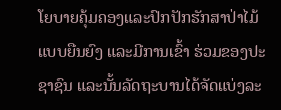ໂຍບາຍຄຸ້ມຄອງແລະປົກປັກຮັກສາປ່າໄມ້ແບບຍືນຍົງ ແລະມີການເຂົ້າ ຮ່ວມຂອງປະຊາຊົນ ແລະນັ້ນລັດຖະບານໄດ້ຈັດແບ່ງລະ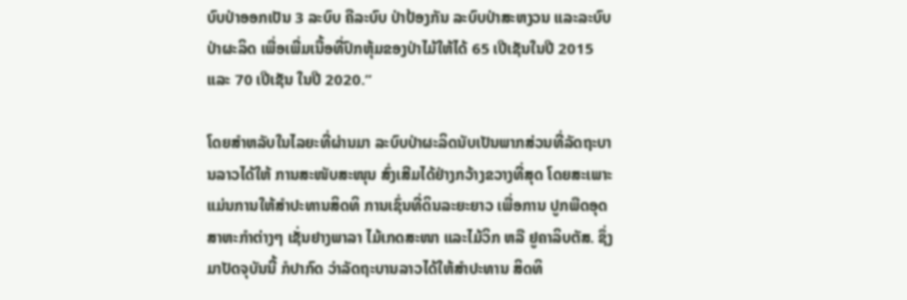ບົບປ່າອອກເປັນ 3 ລະບົບ ຄືລະບົບ ປ່າປ້ອງກັນ ລະບົບປ່າສະຫງວນ ແລະລະບົບປ່າຜະລິດ ເພື່ອເພີ່ມເນື້ອທີ່ປົກຫຸ້ມຂອງປ່າໄມ້ໃຫ້ໄດ້ 65 ເປີເຊັນໃນປີ 2015 ແລະ 70 ເປີເຊັນ ໃນປີ 2020.”

ໂດຍສຳຫລັບໃນໄລຍະທີ່ຜ່ານມາ ລະບົບປ່າຜະລິດນັບເປັນພາກສ່ວນທີ່ລັດຖະບານລາວໄດ້ໃຫ້ ການສະໜັບສະໜຸນ ສົ່ງເສີມໄດ້ຢ່າງກວ້າງຂວາງທີ່ສຸດ ໂດຍສະເພາະແມ່ນການໃຫ້ສຳປະທານສິດທິ ການເຊົ່ນທີ່ດິນລະຍະຍາວ ເພື່ອການ ປູກພືດອຸດສາຫະກຳຕ່າງໆ ເຊັ່ນຢາງພາລາ ໄມ້ເກດສະໜາ ແລະໄມ້ວິກ ຫລື ຢູຄາລິບຕັສ. ຊຶ່ງມາປັດຈຸບັນນີ້ ກໍປາກົດ ວ່າລັດຖະບານລາວໄດ້ໃຫ້ສຳປະທານ ສິດທິ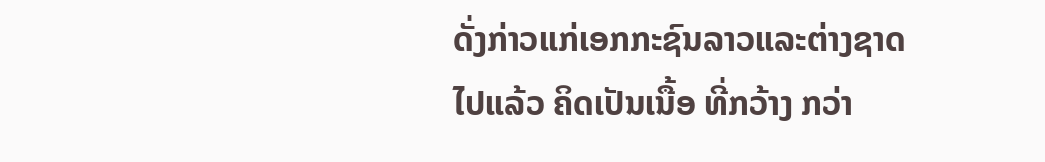ດັ່ງກ່າວແກ່ເອກກະຊົນລາວແລະຕ່າງຊາດໄປແລ້ວ ຄິດເປັນເນື້ອ ທີ່ກວ້າງ ກວ່າ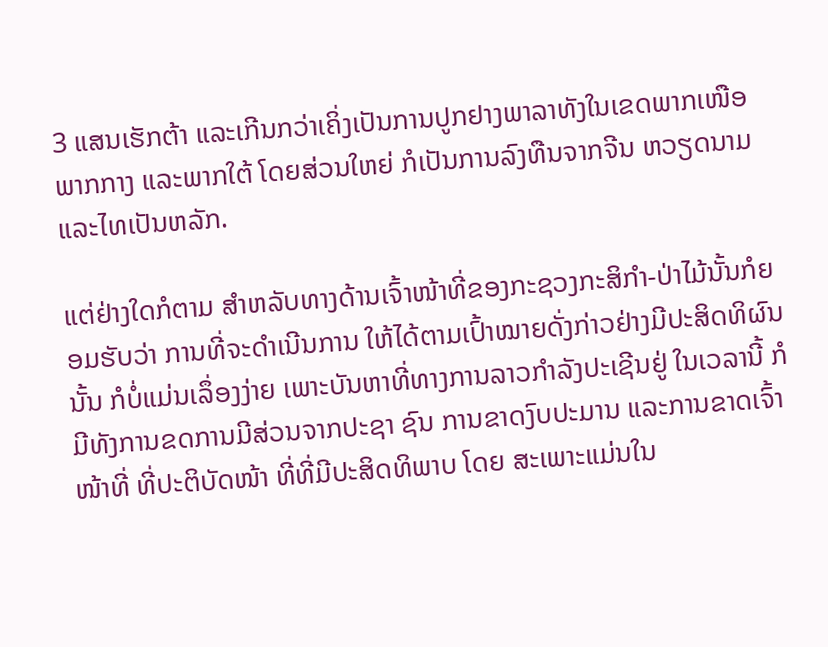3 ແສນເຮັກຕ້າ ແລະເກີນກວ່າເຄິ່ງເປັນການປູກຢາງພາລາທັງໃນເຂດພາກເໜືອ ພາກກາງ ແລະພາກໃຕ້ ໂດຍສ່ວນໃຫຍ່ ກໍເປັນການລົງທືນຈາກຈີນ ຫວຽດນາມ ແລະໄທເປັນຫລັກ.

ແຕ່ຢ່າງໃດກໍຕາມ ສຳຫລັບທາງດ້ານເຈົ້າໜ້າທີ່ຂອງກະຊວງກະສິກຳ-ປ່າໄມ້ນັ້ນກໍຍອມຮັບວ່າ ການທີ່ຈະດຳເນີນການ ໃຫ້ໄດ້ຕາມເປົ້າໝາຍດັ່ງກ່າວຢ່າງມີປະສິດທິຜົນນັ້ນ ກໍບໍ່ແມ່ນເລຶ່ອງງ່າຍ ເພາະບັນຫາທີ່ທາງການລາວກຳລັງປະເຊີນຢູ່ ໃນເວລານີ້ ກໍມີທັງການຂດການມີສ່ວນຈາກປະຊາ ຊົນ ການຂາດງົບປະມານ ແລະການຂາດເຈົ້າໜ້າທີ່ ທີ່ປະຕິບັດໜ້າ ທີ່ທີ່ມີປະສິດທິພາບ ໂດຍ ສະເພາະແມ່ນໃນ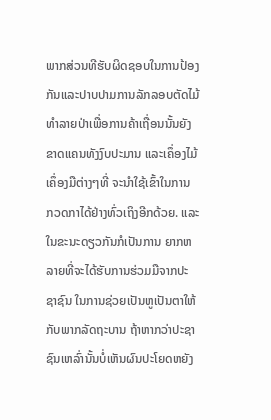ພາກສ່ວນທີຮັບຜິດຊອບໃນການປ້ອງກັນແລະປາບປາມການລັກລອບຕັດໄມ້ ທຳລາຍປ່າເພື່ອການຄ້າເຖື່ອນນັ້ນຍັງຂາດແຄນທັງງົບປະມານ ແລະເຄຶ່ອງໄມ້ເຄຶ່ອງມືຕ່າງໆທີ່ ຈະນຳໃຊ້ເຂົ້າໃນການ ກວດກາໄດ້ຢ່າງທົ່ວເຖິງອີກດ້ວຍ. ແລະໃນຂະນະດຽວກັນກໍເປັນການ ຍາກຫລາຍທີ່ຈະໄດ້ຮັບການຮ່ວມມືຈາກປະຊາຊົນ ໃນການຊ່ວຍເປັນຫູເປັນຕາໃຫ້ກັບພາກລັດຖະບານ ຖ້າຫາກວ່າປະຊາຊົນເຫລົ່ານັ້ນບໍ່ເຫັນຜົນປະໂຍດຫຍັງ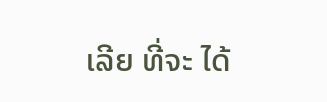ເລີຍ ທີ່ຈະ ໄດ້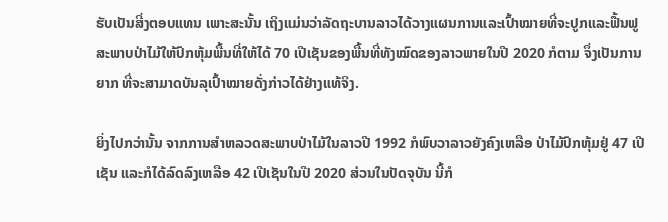ຮັບເປັນສີ່ງຕອບແທນ ເພາະສະນັ້ນ ເຖິງແມ່ນວ່າລັດຖະບານລາວໄດ້ວາງແຜນການແລະເປົ້າໝາຍທີ່ຈະປູກແລະຟື້ນຟູ ສະພາບປ່າໄມ້ໃຫ້ປົກຫຸ້ມພື້ນທີ່ໃຫ້ໄດ້ 70 ເປີເຊັນຂອງພື້ນທີ່ທັງໝົດຂອງລາວພາຍໃນປີ 2020 ກໍຕາມ ຈຶ່ງເປັນການຍາກ ທີ່ຈະສາມາດບັນລຸເປົ້າໝາຍດັ່ງກ່າວໄດ້ຢ່າງແທ້ຈິງ.

ຍິ່ງໄປກວ່ານັ້ນ ຈາກການສຳຫລວດສະພາບປ່າໄມ້ໃນລາວປີ 1992 ກໍພົບວາລາວຍັງຄົງເຫລືອ ປ່າໄມ້ປົກຫຸ້ມຢູ່ 47 ເປີເຊັນ ແລະກໍໄດ້ລົດລົງເຫລືອ 42 ເປີເຊັນໃນປີ 2020 ສ່ວນໃນປັດຈຸບັນ ນີ້ກໍ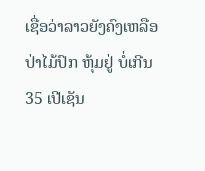ເຊື່ອວ່າລາວຍັງຄົງເຫລືອປ່າໄມ້ປົກ ຫຸ້ມຢູ່ ບໍ່ເກີນ 35 ເປີເຊັນ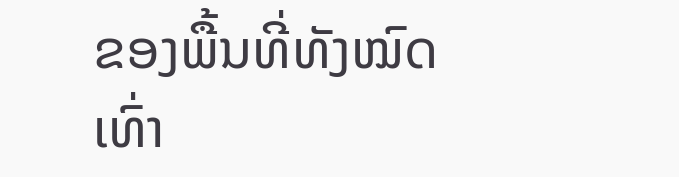ຂອງພື້ນທີ່ທັງໝົດເທົ່າ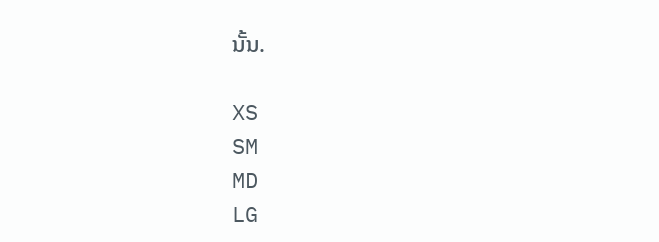ນັ້ນ.

XS
SM
MD
LG